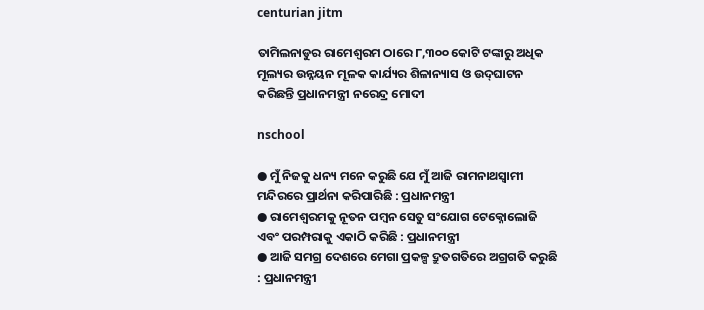centurian jitm

ତାମିଲନାଡୁର ରାମେଶ୍ୱରମ ଠାରେ ୮,୩୦୦ କୋଟି ଟଙ୍କାରୁ ଅଧିକ ମୂଲ୍ୟର ଉନ୍ନୟନ ମୂଳକ କାର୍ଯ୍ୟର ଶିଳାନ୍ୟାସ ଓ ଉଦ୍‌ଘାଟନ କରିଛନ୍ତି ପ୍ରଧାନମନ୍ତ୍ରୀ ନରେନ୍ଦ୍ର ମୋଦୀ

nschool

● ମୁଁ ନିଜକୁ ଧନ୍ୟ ମନେ କରୁଛି ଯେ ମୁଁ ଆଜି ରାମନାଥସ୍ୱାମୀ ମନ୍ଦିରରେ ପ୍ରାର୍ଥନା କରିପାରିଛି : ପ୍ରଧାନମନ୍ତ୍ରୀ
● ରାମେଶ୍ୱରମକୁ ନୂତନ ପମ୍ବନ ସେତୁ ସଂଯୋଗ ଟେକ୍ନୋଲୋଜି ଏବଂ ପରମ୍ପରାକୁ ଏକାଠି କରିଛି : ପ୍ରଧାନମନ୍ତ୍ରୀ
● ଆଜି ସମଗ୍ର ଦେଶରେ ମେଗା ପ୍ରକଳ୍ପ ଦ୍ରୁତଗତିରେ ଅଗ୍ରଗତି କରୁଛି : ପ୍ରଧାନମନ୍ତ୍ରୀ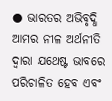● ଭାରତର ଅଭିବୃଦ୍ଧି ଆମର ନୀଳ ଅର୍ଥନୀତି ଦ୍ୱାରା ଯଥେଷ୍ଟ ଭାବରେ ପରିଚାଳିତ ହେବ ଏବଂ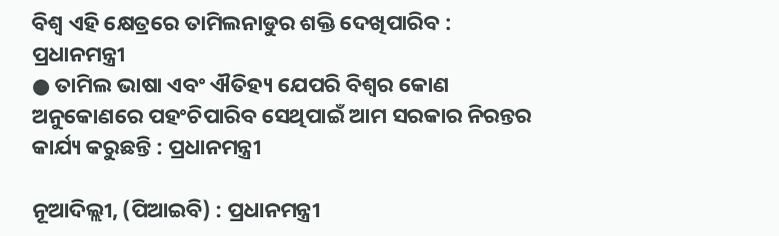ବିଶ୍ୱ ଏହି କ୍ଷେତ୍ରରେ ତାମିଲନାଡୁର ଶକ୍ତି ଦେଖିପାରିବ : ପ୍ରଧାନମନ୍ତ୍ରୀ
● ତାମିଲ ଭାଷା ଏବଂ ଐତିହ୍ୟ ଯେପରି ବିଶ୍ୱର କୋଣ ଅନୁକୋଣରେ ପହଂଚିପାରିବ ସେଥିପାଇଁ ଆମ ସରକାର ନିରନ୍ତର କାର୍ଯ୍ୟ କରୁଛନ୍ତି : ପ୍ରଧାନମନ୍ତ୍ରୀ

ନୂଆଦିଲ୍ଲୀ, (ପିଆଇବି) : ପ୍ରଧାନମନ୍ତ୍ରୀ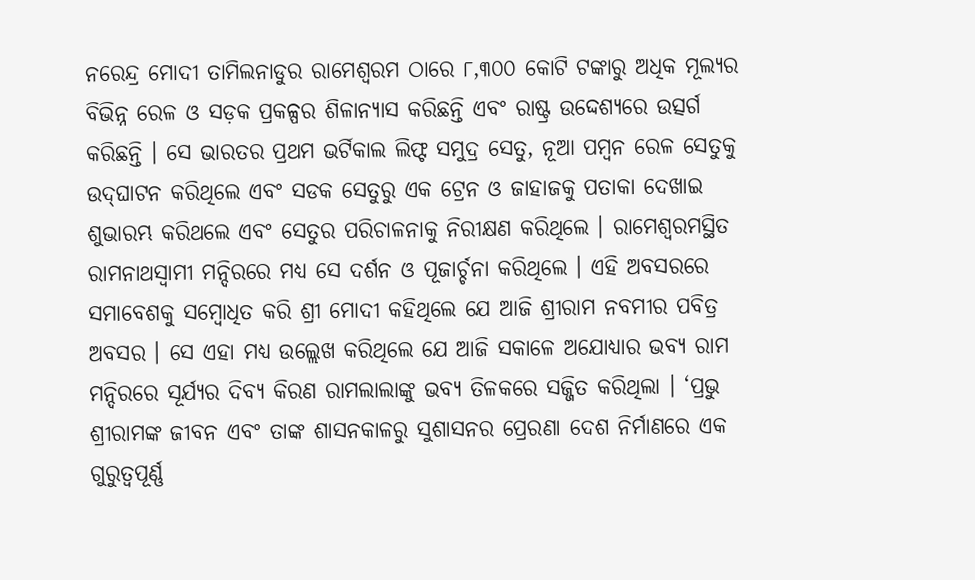ନରେନ୍ଦ୍ର ମୋଦୀ ତାମିଲନାଡୁର ରାମେଶ୍ୱରମ ଠାରେ ୮,୩୦୦ କୋଟି ଟଙ୍କାରୁ ଅଧିକ ମୂଲ୍ୟର ବିଭିନ୍ନ ରେଳ ଓ ସଡ଼କ ପ୍ରକଳ୍ପର ଶିଳାନ୍ୟାସ କରିଛନ୍ତି ଏବଂ ରାଷ୍ଟ୍ର ଉଦ୍ଦେଶ୍ୟରେ ଉତ୍ସର୍ଗ କରିଛନ୍ତି । ସେ ଭାରତର ପ୍ରଥମ ଭର୍ଟିକାଲ ଲିଫ୍ଟ ସମୁଦ୍ର ସେତୁ, ନୂଆ ପମ୍ବନ ରେଳ ସେତୁକୁ ଉଦ୍‌ଘାଟନ କରିଥିଲେ ଏବଂ ସଡକ ସେତୁରୁ ଏକ ଟ୍ରେନ ଓ ଜାହାଜକୁ ପତାକା ଦେଖାଇ ଶୁଭାରମ୍ଭ କରିଥଲେ ଏବଂ ସେତୁର ପରିଚାଳନାକୁ ନିରୀକ୍ଷଣ କରିଥିଲେ । ରାମେଶ୍ୱରମସ୍ଥିତ ରାମନାଥସ୍ୱାମୀ ମନ୍ଦିରରେ ମଧ୍ୟ ସେ ଦର୍ଶନ ଓ ପୂଜାର୍ଚ୍ଚନା କରିଥିଲେ । ଏହି ଅବସରରେ ସମାବେଶକୁ ସମ୍ବୋଧିତ କରି ଶ୍ରୀ ମୋଦୀ କହିଥିଲେ ଯେ ଆଜି ଶ୍ରୀରାମ ନବମୀର ପବିତ୍ର ଅବସର । ସେ ଏହା ମଧ୍ୟ ଉଲ୍ଲେଖ କରିଥିଲେ ଯେ ଆଜି ସକାଳେ ଅଯୋଧ୍ୟାର ଭବ୍ୟ ରାମ ମନ୍ଦିରରେ ସୂର୍ଯ୍ୟର ଦିବ୍ୟ କିରଣ ରାମଲାଲାଙ୍କୁ ଭବ୍ୟ ତିଳକରେ ସଜ୍ଜିତ କରିଥିଲା । ‘ପ୍ରଭୁ ଶ୍ରୀରାମଙ୍କ ଜୀବନ ଏବଂ ତାଙ୍କ ଶାସନକାଳରୁ ସୁଶାସନର ପ୍ରେରଣା ଦେଶ ନିର୍ମାଣରେ ଏକ ଗୁରୁତ୍ୱପୂର୍ଣ୍ଣ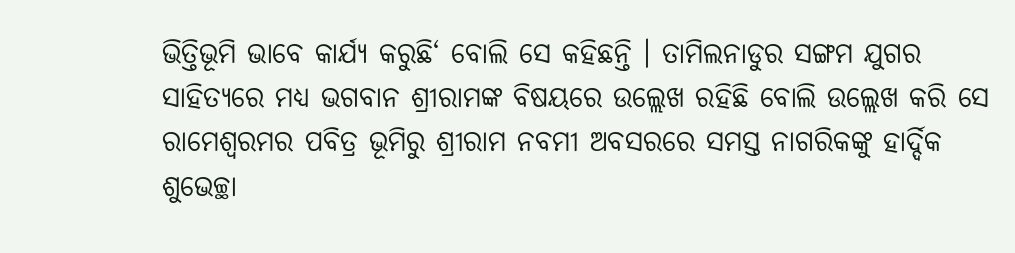ଭିତ୍ତିଭୂମି ଭାବେ କାର୍ଯ୍ୟ କରୁଛି‘ ବୋଲି ସେ କହିଛନ୍ତି । ତାମିଲନାଡୁର ସଙ୍ଗମ ଯୁଗର ସାହିତ୍ୟରେ ମଧ୍ୟ ଭଗବାନ ଶ୍ରୀରାମଙ୍କ ବିଷୟରେ ଉଲ୍ଲେଖ ରହିଛି ବୋଲି ଉଲ୍ଲେଖ କରି ସେ ରାମେଶ୍ୱରମର ପବିତ୍ର ଭୂମିରୁ ଶ୍ରୀରାମ ନବମୀ ଅବସରରେ ସମସ୍ତ ନାଗରିକଙ୍କୁ ହାର୍ଦ୍ଦିକ ଶୁଭେଚ୍ଛା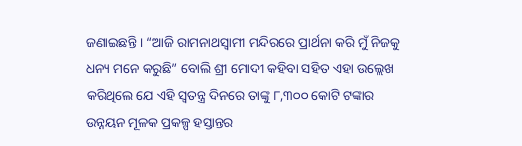ଜଣାଇଛନ୍ତି । “ଆଜି ରାମନାଥସ୍ୱାମୀ ମନ୍ଦିରରେ ପ୍ରାର୍ଥନା କରି ମୁଁ ନିଜକୁ ଧନ୍ୟ ମନେ କରୁଛି” ବୋଲି ଶ୍ରୀ ମୋଦୀ କହିବା ସହିତ ଏହା ଉଲ୍ଲେଖ କରିଥିଲେ ଯେ ଏହି ସ୍ୱତନ୍ତ୍ର ଦିନରେ ତାଙ୍କୁ ୮,୩୦୦ କୋଟି ଟଙ୍କାର ଉନ୍ନୟନ ମୂଳକ ପ୍ରକଳ୍ପ ହସ୍ତାନ୍ତର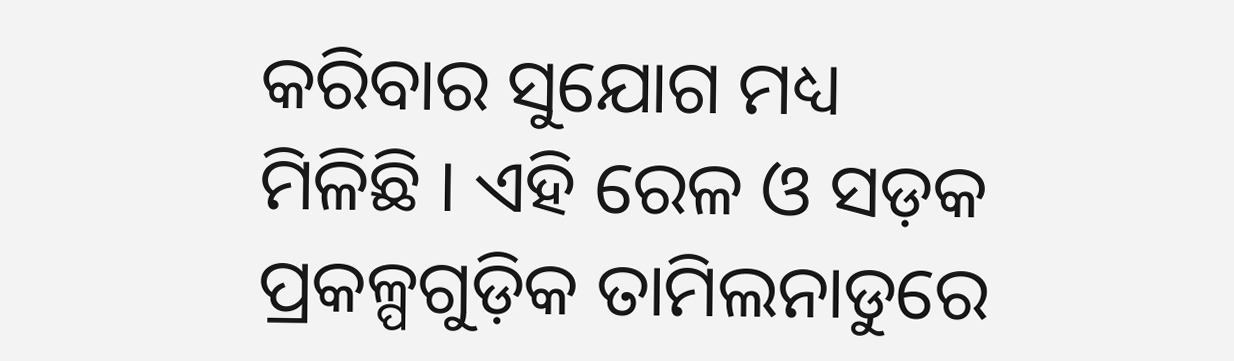କରିବାର ସୁଯୋଗ ମଧ୍ୟ ମିଳିଛି । ଏହି ରେଳ ଓ ସଡ଼କ ପ୍ରକଳ୍ପଗୁଡ଼ିକ ତାମିଲନାଡୁରେ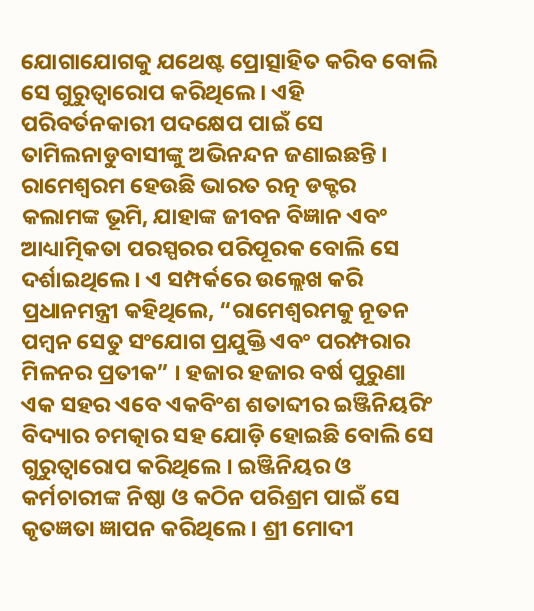ଯୋଗାଯୋଗକୁ ଯଥେଷ୍ଟ ପ୍ରୋତ୍ସାହିତ କରିବ ବୋଲି ସେ ଗୁରୁତ୍ୱାରୋପ କରିଥିଲେ । ଏହି ପରିବର୍ତନକାରୀ ପଦକ୍ଷେପ ପାଇଁ ସେ ତାମିଲନାଡୁବାସୀଙ୍କୁ ଅଭିନନ୍ଦନ ଜଣାଇଛନ୍ତି । ରାମେଶ୍ୱରମ ହେଉଛି ଭାରତ ରତ୍ନ ଡକ୍ଟର କଲାମଙ୍କ ଭୂମି, ଯାହାଙ୍କ ଜୀବନ ବିଜ୍ଞାନ ଏବଂ ଆଧ୍ୟାତ୍ମିକତା ପରସ୍ପରର ପରିପୂରକ ବୋଲି ସେ ଦର୍ଶାଇଥିଲେ । ଏ ସମ୍ପର୍କରେ ଉଲ୍ଲେଖ କରି ପ୍ରଧାନମନ୍ତ୍ରୀ କହିଥିଲେ, “ରାମେଶ୍ୱରମକୁ ନୂତନ ପମ୍ବନ ସେତୁ ସଂଯୋଗ ପ୍ରଯୁକ୍ତି ଏବଂ ପରମ୍ପରାର ମିଳନର ପ୍ରତୀକ” । ହଜାର ହଜାର ବର୍ଷ ପୁରୁଣା ଏକ ସହର ଏବେ ଏକବିଂଶ ଶତାବ୍ଦୀର ଇଞ୍ଜିନିୟରିଂ ବିଦ୍ୟାର ଚମତ୍କାର ସହ ଯୋଡ଼ି ହୋଇଛି ବୋଲି ସେ ଗୁରୁତ୍ୱାରୋପ କରିଥିଲେ । ଇଞ୍ଜିନିୟର ଓ କର୍ମଚାରୀଙ୍କ ନିଷ୍ଠା ଓ କଠିନ ପରିଶ୍ରମ ପାଇଁ ସେ କୃତଜ୍ଞତା ଜ୍ଞାପନ କରିଥିଲେ । ଶ୍ରୀ ମୋଦୀ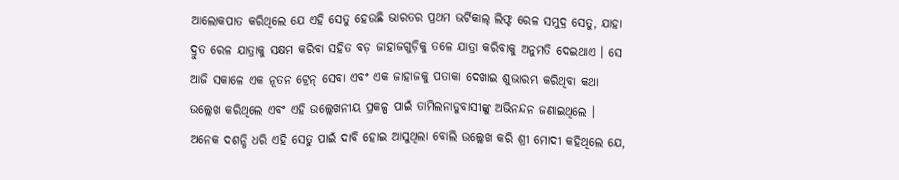ଆଲୋକପାତ କରିଥିଲେ ଯେ ଏହି ସେତୁ ହେଉଛି ଭାରତର ପ୍ରଥମ ଭର୍ଟିକାଲ୍ ଲିଫ୍ଟ ରେଳ ସମୁଦ୍ର ସେତୁ, ଯାହା ଦ୍ରୁତ ରେଳ ଯାତ୍ରାକୁ ସକ୍ଷମ କରିବା ସହିତ ବଡ଼ ଜାହାଜଗୁଡ଼ିକୁ ତଳେ ଯାତ୍ରା କରିବାକୁ ଅନୁମତି ଦେଇଥାଏ । ସେ ଆଜି ସକାଳେ ଏକ ନୂତନ ଟ୍ରେନ୍ ସେବା ଏବଂ ଏକ ଜାହାଜକୁ ପତାକା ଦେଖାଇ ଶୁଭାରମ୍ଭ କରିଥିବା କଥା ଉଲ୍ଲେଖ କରିଥିଲେ ଏବଂ ଏହି ଉଲ୍ଲେଖନୀୟ ପ୍ରକଳ୍ପ ପାଇଁ ତାମିଲନାଡୁବାସୀଙ୍କୁ ଅଭିନନ୍ଦନ ଜଣାଇଥିଲେ । ଅନେକ ଦଶନ୍ଧି ଧରି ଏହି ସେତୁ ପାଇଁ ଦାବି ହୋଇ ଆସୁଥିଲା ବୋଲି ଉଲ୍ଲେଖ କରି ଶ୍ରୀ ମୋଦୀ କହିଥିଲେ ଯେ,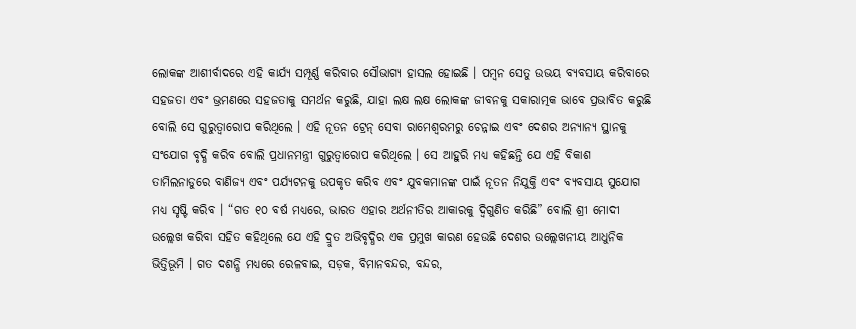ଲୋକଙ୍କ ଆଶୀର୍ବାଦରେ ଏହି କାର୍ଯ୍ୟ ସମ୍ପୂର୍ଣ୍ଣ କରିବାର ସୌଭାଗ୍ୟ ହାସଲ ହୋଇଛି । ପମ୍ବନ ସେତୁ ଉଭୟ ବ୍ୟବସାୟ କରିବାରେ ସହଜତା ଏବଂ ଭ୍ରମଣରେ ସହଜତାକୁ ସମର୍ଥନ କରୁଛି, ଯାହା ଲକ୍ଷ ଲକ୍ଷ ଲୋକଙ୍କ ଜୀବନକୁ ସକାରାତ୍ମକ ଭାବେ ପ୍ରଭାବିତ କରୁଛି ବୋଲି ସେ ଗୁରୁତ୍ୱାରୋପ କରିଥିଲେ । ଏହି ନୂତନ ଟ୍ରେନ୍ ସେବା ରାମେଶ୍ୱରମରୁ ଚେନ୍ନାଇ ଏବଂ ଦେଶର ଅନ୍ୟାନ୍ୟ ସ୍ଥାନକୁ ସଂଯୋଗ ବୃଦ୍ଧି କରିବ ବୋଲି ପ୍ରଧାନମନ୍ତ୍ରୀ ଗୁରୁତ୍ୱାରୋପ କରିଥିଲେ । ସେ ଆହୁରି ମଧ୍ୟ କହିଛନ୍ତି ଯେ ଏହି ବିକାଶ ତାମିଲନାଡୁରେ ବାଣିଜ୍ୟ ଏବଂ ପର୍ଯ୍ୟଟନକୁ ଉପକୃତ କରିବ ଏବଂ ଯୁବକମାନଙ୍କ ପାଇଁ ନୂତନ ନିଯୁକ୍ତି ଏବଂ ବ୍ୟବସାୟ ସୁଯୋଗ ମଧ୍ୟ ସୃଷ୍ଟି କରିବ । “ଗତ ୧୦ ବର୍ଷ ମଧ୍ୟରେ, ଭାରତ ଏହାର ଅର୍ଥନୀତିର ଆକାରକୁ ଦ୍ୱିଗୁଣିତ କରିଛି” ବୋଲି ଶ୍ରୀ ମୋଦୀ ଉଲ୍ଲେଖ କରିବା ସହିତ କହିଥିଲେ ଯେ ଏହି ଦ୍ରୁତ ଅଭିବୃଦ୍ଧିର ଏକ ପ୍ରମୁଖ କାରଣ ହେଉଛି ଦେଶର ଉଲ୍ଲେଖନୀୟ ଆଧୁନିକ ଭିତ୍ତିଭୂମି । ଗତ ଦଶନ୍ଧି ମଧ୍ୟରେ ରେଳବାଇ, ସଡ଼କ, ବିମାନବନ୍ଦର, ବନ୍ଦର,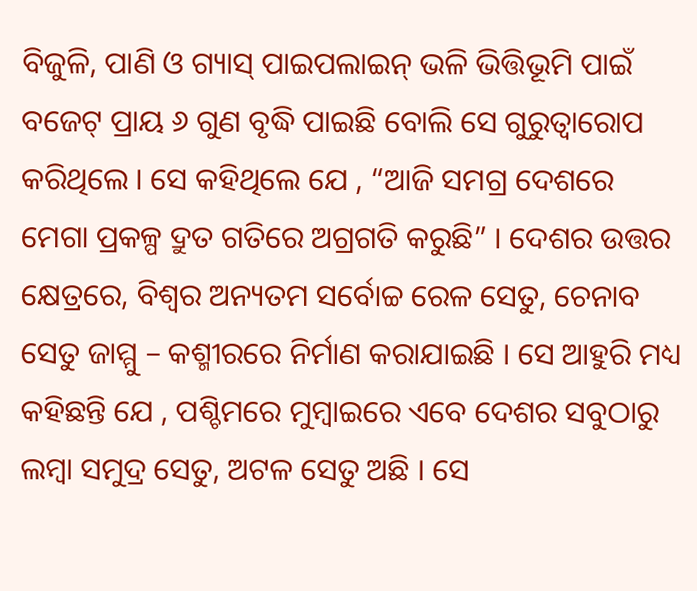ବିଜୁଳି, ପାଣି ଓ ଗ୍ୟାସ୍ ପାଇପଲାଇନ୍ ଭଳି ଭିତ୍ତିଭୂମି ପାଇଁ ବଜେଟ୍ ପ୍ରାୟ ୬ ଗୁଣ ବୃଦ୍ଧି ପାଇଛି ବୋଲି ସେ ଗୁରୁତ୍ଵାରୋପ କରିଥିଲେ । ସେ କହିଥିଲେ ଯେ , “ଆଜି ସମଗ୍ର ଦେଶରେ ମେଗା ପ୍ରକଳ୍ପ ଦ୍ରୁତ ଗତିରେ ଅଗ୍ରଗତି କରୁଛି” । ଦେଶର ଉତ୍ତର କ୍ଷେତ୍ରରେ, ବିଶ୍ୱର ଅନ୍ୟତମ ସର୍ବୋଚ୍ଚ ରେଳ ସେତୁ, ଚେନାବ ସେତୁ ଜାମ୍ମୁ – କଶ୍ମୀରରେ ନିର୍ମାଣ କରାଯାଇଛି । ସେ ଆହୁରି ମଧ୍ୟ କହିଛନ୍ତି ଯେ , ପଶ୍ଚିମରେ ମୁମ୍ବାଇରେ ଏବେ ଦେଶର ସବୁଠାରୁ ଲମ୍ବା ସମୁଦ୍ର ସେତୁ, ଅଟଳ ସେତୁ ଅଛି । ସେ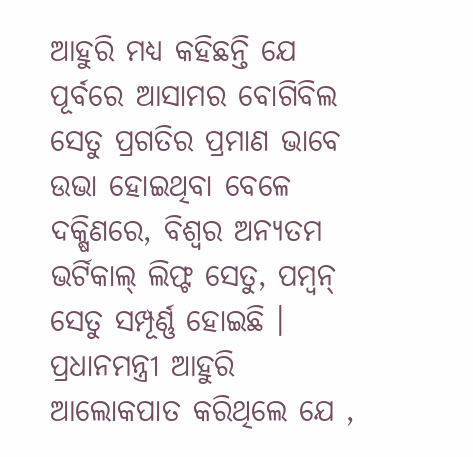ଆହୁରି ମଧ୍ୟ କହିଛନ୍ତି ଯେ ପୂର୍ବରେ ଆସାମର ବୋଗିବିଲ ସେତୁ ପ୍ରଗତିର ପ୍ରମାଣ ଭାବେ ଉଭା ହୋଇଥିବା ବେଳେ ଦକ୍ଷିଣରେ, ବିଶ୍ୱର ଅନ୍ୟତମ ଭର୍ଟିକାଲ୍ ଲିଫ୍ଟ ସେତୁ, ପମ୍ବନ୍ ସେତୁ ସମ୍ପୂର୍ଣ୍ଣ ହୋଇଛି । ପ୍ରଧାନମନ୍ତ୍ରୀ ଆହୁରି ଆଲୋକପାତ କରିଥିଲେ ଯେ ,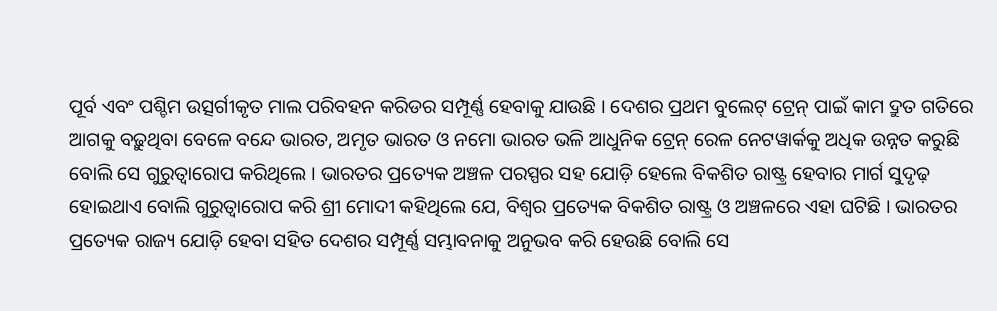ପୂର୍ବ ଏବଂ ପଶ୍ଚିମ ଉତ୍ସର୍ଗୀକୃତ ମାଲ ପରିବହନ କରିଡର ସମ୍ପୂର୍ଣ୍ଣ ହେବାକୁ ଯାଉଛି । ଦେଶର ପ୍ରଥମ ବୁଲେଟ୍ ଟ୍ରେନ୍ ପାଇଁ କାମ ଦ୍ରୁତ ଗତିରେ ଆଗକୁ ବଢ଼ୁଥିବା ବେଳେ ବନ୍ଦେ ଭାରତ, ଅମୃତ ଭାରତ ଓ ନମୋ ଭାରତ ଭଳି ଆଧୁନିକ ଟ୍ରେନ୍ ରେଳ ନେଟୱାର୍କକୁ ଅଧିକ ଉନ୍ନତ କରୁଛି ବୋଲି ସେ ଗୁରୁତ୍ୱାରୋପ କରିଥିଲେ । ଭାରତର ପ୍ରତ୍ୟେକ ଅଞ୍ଚଳ ପରସ୍ପର ସହ ଯୋଡ଼ି ହେଲେ ବିକଶିତ ରାଷ୍ଟ୍ର ହେବାର ମାର୍ଗ ସୁଦୃଢ଼ ହୋଇଥାଏ ବୋଲି ଗୁରୁତ୍ୱାରୋପ କରି ଶ୍ରୀ ମୋଦୀ କହିଥିଲେ ଯେ, ବିଶ୍ୱର ପ୍ରତ୍ୟେକ ବିକଶିତ ରାଷ୍ଟ୍ର ଓ ଅଞ୍ଚଳରେ ଏହା ଘଟିଛି । ଭାରତର ପ୍ରତ୍ୟେକ ରାଜ୍ୟ ଯୋଡ଼ି ହେବା ସହିତ ଦେଶର ସମ୍ପୂର୍ଣ୍ଣ ସମ୍ଭାବନାକୁ ଅନୁଭବ କରି ହେଉଛି ବୋଲି ସେ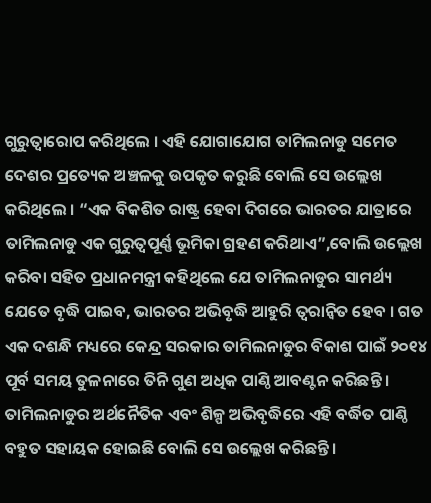ଗୁରୁତ୍ୱାରୋପ କରିଥିଲେ । ଏହି ଯୋଗାଯୋଗ ତାମିଲନାଡୁ ସମେତ ଦେଶର ପ୍ରତ୍ୟେକ ଅଞ୍ଚଳକୁ ଉପକୃତ କରୁଛି ବୋଲି ସେ ଉଲ୍ଲେଖ କରିଥିଲେ । “ଏକ ବିକଶିତ ରାଷ୍ଟ୍ର ହେବା ଦିଗରେ ଭାରତର ଯାତ୍ରାରେ ତାମିଲନାଡୁ ଏକ ଗୁରୁତ୍ୱପୂର୍ଣ୍ଣ ଭୂମିକା ଗ୍ରହଣ କରିଥାଏ”,ବୋଲି ଉଲ୍ଲେଖ କରିବା ସହିତ ପ୍ରଧାନମନ୍ତ୍ରୀ କହିଥିଲେ ଯେ ତାମିଲନାଡୁର ସାମର୍ଥ୍ୟ ଯେତେ ବୃଦ୍ଧି ପାଇବ, ଭାରତର ଅଭିବୃଦ୍ଧି ଆହୁରି ତ୍ୱରାନ୍ୱିତ ହେବ । ଗତ ଏକ ଦଶନ୍ଧି ମଧ୍ୟରେ କେନ୍ଦ୍ର ସରକାର ତାମିଲନାଡୁର ବିକାଶ ପାଇଁ ୨୦୧୪ ପୂର୍ବ ସମୟ ତୁଳନାରେ ତିନି ଗୁଣ ଅଧିକ ପାଣ୍ଠି ଆବଣ୍ଟନ କରିଛନ୍ତି । ତାମିଲନାଡୁର ଅର୍ଥନୈତିକ ଏବଂ ଶିଳ୍ପ ଅଭିବୃଦ୍ଧିରେ ଏହି ବର୍ଦ୍ଧିତ ପାଣ୍ଠି ବହୁତ ସହାୟକ ହୋଇଛି ବୋଲି ସେ ଉଲ୍ଲେଖ କରିଛନ୍ତି ।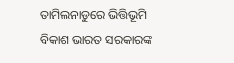ତାମିଲନାଡୁରେ ଭିତ୍ତିଭୂମି ବିକାଶ ଭାରତ ସରକାରଙ୍କ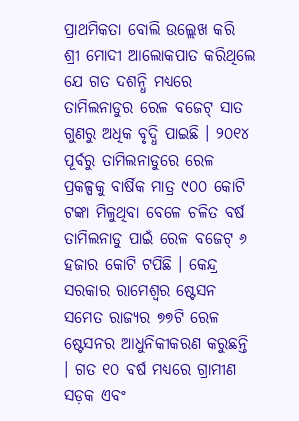ପ୍ରାଥମିକତା ବୋଲି ଉଲ୍ଲେଖ କରି ଶ୍ରୀ ମୋଦୀ ଆଲୋକପାତ କରିଥିଲେ ଯେ ଗତ ଦଶନ୍ଧି ମଧ୍ୟରେ ତାମିଲନାଡୁର ରେଳ ବଜେଟ୍ ସାତ ଗୁଣରୁ ଅଧିକ ବୃଦ୍ଧି ପାଇଛି । ୨୦୧୪ ପୂର୍ବରୁ ତାମିଲନାଡୁରେ ରେଳ ପ୍ରକଳ୍ପକୁ ବାର୍ଷିକ ମାତ୍ର ୯୦୦ କୋଟି ଟଙ୍କା ମିଳୁଥିବା ବେଳେ ଚଳିତ ବର୍ଷ ତାମିଲନାଡୁ ପାଇଁ ରେଳ ବଜେଟ୍ ୬ ହଜାର କୋଟି ଟପିଛି । କେନ୍ଦ୍ର ସରକାର ରାମେଶ୍ୱର ଷ୍ଟେସନ ସମେତ ରାଜ୍ୟର ୭୭ଟି ରେଳ ଷ୍ଟେସନର ଆଧୁନିକୀକରଣ କରୁଛନ୍ତି । ଗତ ୧୦ ବର୍ଷ ମଧ୍ୟରେ ଗ୍ରାମୀଣ ସଡ଼କ ଏବଂ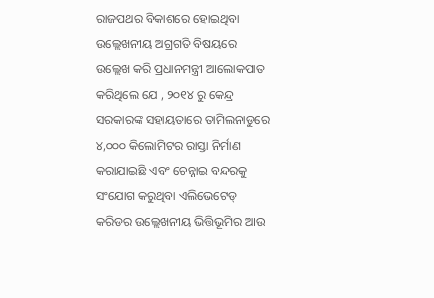ରାଜପଥର ବିକାଶରେ ହୋଇଥିବା ଉଲ୍ଲେଖନୀୟ ଅଗ୍ରଗତି ବିଷୟରେ ଉଲ୍ଲେଖ କରି ପ୍ରଧାନମନ୍ତ୍ରୀ ଆଲୋକପାତ କରିଥିଲେ ଯେ , ୨୦୧୪ ରୁ କେନ୍ଦ୍ର ସରକାରଙ୍କ ସହାୟତାରେ ତାମିଲନାଡୁରେ ୪,୦୦୦ କିଲୋମିଟର ରାସ୍ତା ନିର୍ମାଣ କରାଯାଇଛି ଏବଂ ଚେନ୍ନାଇ ବନ୍ଦରକୁ ସଂଯୋଗ କରୁଥିବା ଏଲିଭେଟେଡ୍ କରିଡର ଉଲ୍ଲେଖନୀୟ ଭିତ୍ତିଭୂମିର ଆଉ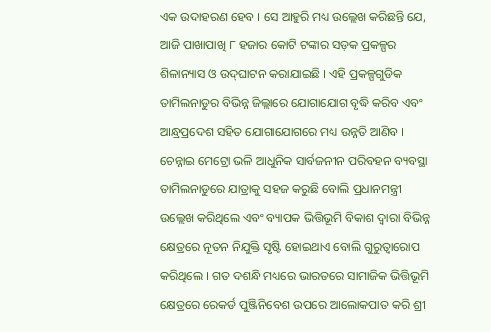ଏକ ଉଦାହରଣ ହେବ । ସେ ଆହୁରି ମଧ୍ୟ ଉଲ୍ଲେଖ କରିଛନ୍ତି ଯେ, ଆଜି ପାଖାପାଖି ୮ ହଜାର କୋଟି ଟଙ୍କାର ସଡ଼କ ପ୍ରକଳ୍ପର ଶିଳାନ୍ୟାସ ଓ ଉଦ୍‌ଘାଟନ କରାଯାଇଛି । ଏହି ପ୍ରକଳ୍ପଗୁଡିକ ତାମିଲନାଡୁର ବିଭିନ୍ନ ଜିଲ୍ଲାରେ ଯୋଗାଯୋଗ ବୃଦ୍ଧି କରିବ ଏବଂ ଆନ୍ଧ୍ରପ୍ରଦେଶ ସହିତ ଯୋଗାଯୋଗରେ ମଧ୍ୟ ଉନ୍ନତି ଆଣିବ । ଚେନ୍ନାଇ ମେଟ୍ରୋ ଭଳି ଆଧୁନିକ ସାର୍ବଜନୀନ ପରିବହନ ବ୍ୟବସ୍ଥା ତାମିଲନାଡୁରେ ଯାତ୍ରାକୁ ସହଜ କରୁଛି ବୋଲି ପ୍ରଧାନମନ୍ତ୍ରୀ ଉଲ୍ଲେଖ କରିଥିଲେ ଏବଂ ବ୍ୟାପକ ଭିତ୍ତିଭୂମି ବିକାଶ ଦ୍ୱାରା ବିଭିନ୍ନ କ୍ଷେତ୍ରରେ ନୂତନ ନିଯୁକ୍ତି ସୃଷ୍ଟି ହୋଇଥାଏ ବୋଲି ଗୁରୁତ୍ୱାରୋପ କରିଥିଲେ । ଗତ ଦଶନ୍ଧି ମଧ୍ୟରେ ଭାରତରେ ସାମାଜିକ ଭିତ୍ତିଭୂମି କ୍ଷେତ୍ରରେ ରେକର୍ଡ ପୁଞ୍ଜିନିବେଶ ଉପରେ ଆଲୋକପାତ କରି ଶ୍ରୀ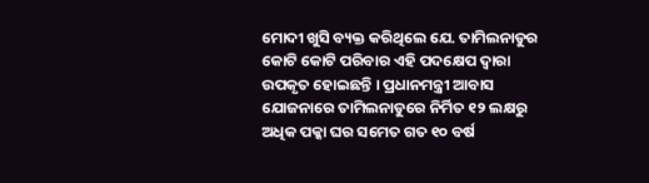ମୋଦୀ ଖୁସି ବ୍ୟକ୍ତ କରିଥିଲେ ଯେ. ତାମିଲନାଡୁର କୋଟି କୋଟି ପରିବାର ଏହି ପଦକ୍ଷେପ ଦ୍ୱାରା ଉପକୃତ ହୋଇଛନ୍ତି । ପ୍ରଧାନମନ୍ତ୍ରୀ ଆବାସ ଯୋଜନାରେ ତାମିଲନାଡୁରେ ନିର୍ମିତ ୧୨ ଲକ୍ଷରୁ ଅଧିକ ପକ୍କା ଘର ସମେତ ଗତ ୧୦ ବର୍ଷ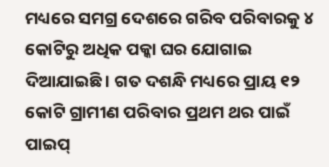ମଧ୍ୟରେ ସମଗ୍ର ଦେଶରେ ଗରିବ ପରିବାରକୁ ୪ କୋଟିରୁ ଅଧିକ ପକ୍କା ଘର ଯୋଗାଇ ଦିଆଯାଇଛି । ଗତ ଦଶନ୍ଧି ମଧ୍ୟରେ ପ୍ରାୟ ୧୨ କୋଟି ଗ୍ରାମୀଣ ପରିବାର ପ୍ରଥମ ଥର ପାଇଁ ପାଇପ୍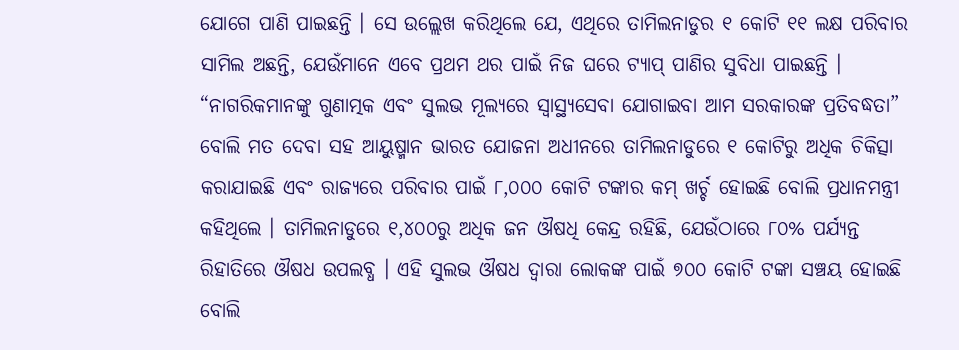ଯୋଗେ ପାଣି ପାଇଛନ୍ତି । ସେ ଉଲ୍ଲେଖ କରିଥିଲେ ଯେ, ଏଥିରେ ତାମିଲନାଡୁର ୧ କୋଟି ୧୧ ଲକ୍ଷ ପରିବାର ସାମିଲ ଅଛନ୍ତି, ଯେଉଁମାନେ ଏବେ ପ୍ରଥମ ଥର ପାଇଁ ନିଜ ଘରେ ଟ୍ୟାପ୍ ପାଣିର ସୁବିଧା ପାଇଛନ୍ତି । “ନାଗରିକମାନଙ୍କୁ ଗୁଣାତ୍ମକ ଏବଂ ସୁଲଭ ମୂଲ୍ୟରେ ସ୍ୱାସ୍ଥ୍ୟସେବା ଯୋଗାଇବା ଆମ ସରକାରଙ୍କ ପ୍ରତିବଦ୍ଧତା” ବୋଲି ମତ ଦେବା ସହ ଆୟୁଷ୍ମାନ ଭାରତ ଯୋଜନା ଅଧୀନରେ ତାମିଲନାଡୁରେ ୧ କୋଟିରୁ ଅଧିକ ଚିକିତ୍ସା କରାଯାଇଛି ଏବଂ ରାଜ୍ୟରେ ପରିବାର ପାଇଁ ୮,୦୦୦ କୋଟି ଟଙ୍କାର କମ୍ ଖର୍ଚ୍ଚ ହୋଇଛି ବୋଲି ପ୍ରଧାନମନ୍ତ୍ରୀ କହିଥିଲେ । ତାମିଲନାଡୁରେ ୧,୪୦୦ରୁ ଅଧିକ ଜନ ଔଷଧି କେନ୍ଦ୍ର ରହିଛି, ଯେଉଁଠାରେ ୮୦% ପର୍ଯ୍ୟନ୍ତ ରିହାତିରେ ଔଷଧ ଉପଲବ୍ଧ । ଏହି ସୁଲଭ ଔଷଧ ଦ୍ୱାରା ଲୋକଙ୍କ ପାଇଁ ୭୦୦ କୋଟି ଟଙ୍କା ସଞ୍ଚୟ ହୋଇଛି ବୋଲି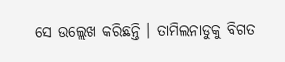ସେ ଉଲ୍ଲେଖ କରିଛନ୍ତି । ତାମିଲନାଡୁକୁ ବିଗତ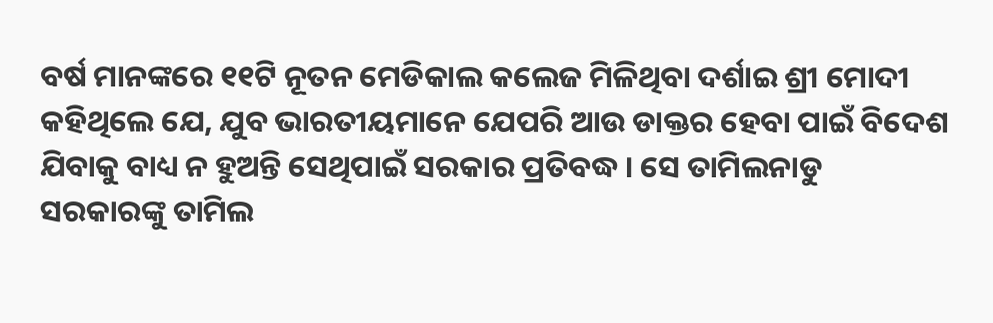ବର୍ଷ ମାନଙ୍କରେ ୧୧ଟି ନୂତନ ମେଡିକାଲ କଲେଜ ମିଳିଥିବା ଦର୍ଶାଇ ଶ୍ରୀ ମୋଦୀ କହିଥିଲେ ଯେ, ଯୁବ ଭାରତୀୟମାନେ ଯେପରି ଆଉ ଡାକ୍ତର ହେବା ପାଇଁ ବିଦେଶ ଯିବାକୁ ବାଧ୍ୟ ନ ହୁଅନ୍ତି ସେଥିପାଇଁ ସରକାର ପ୍ରତିବଦ୍ଧ । ସେ ତାମିଲନାଡୁ ସରକାରଙ୍କୁ ତାମିଲ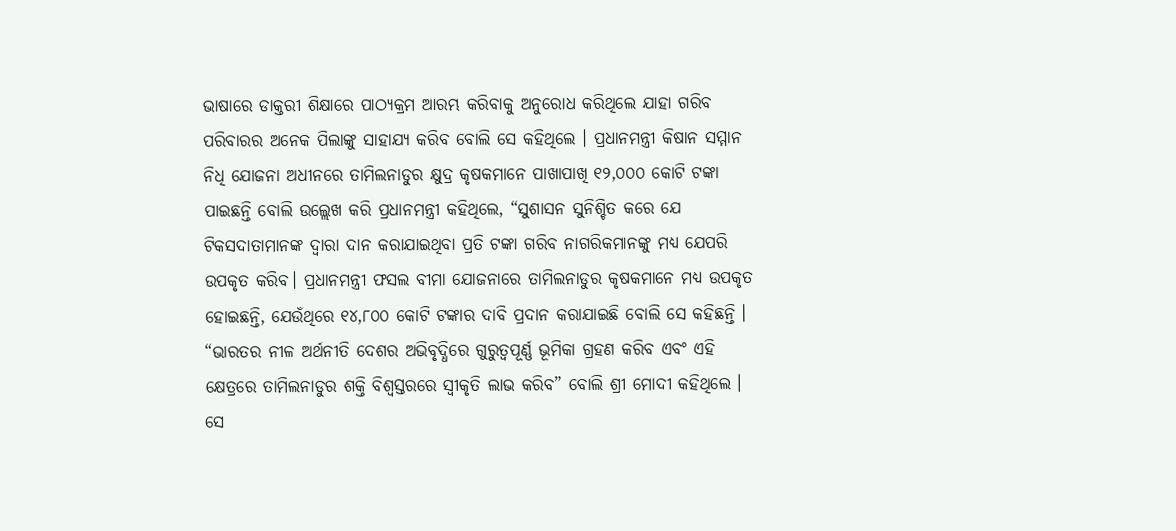ଭାଷାରେ ଡାକ୍ତରୀ ଶିକ୍ଷାରେ ପାଠ୍ୟକ୍ରମ ଆରମ୍ଭ କରିବାକୁ ଅନୁରୋଧ କରିଥିଲେ ଯାହା ଗରିବ ପରିବାରର ଅନେକ ପିଲାଙ୍କୁ ସାହାଯ୍ୟ କରିବ ବୋଲି ସେ କହିଥିଲେ । ପ୍ରଧାନମନ୍ତ୍ରୀ କିଷାନ ସମ୍ମାନ ନିଧି ଯୋଜନା ଅଧୀନରେ ତାମିଲନାଡୁର କ୍ଷୁଦ୍ର କୃଷକମାନେ ପାଖାପାଖି ୧୨,୦୦୦ କୋଟି ଟଙ୍କା ପାଇଛନ୍ତି ବୋଲି ଉଲ୍ଲେଖ କରି ପ୍ରଧାନମନ୍ତ୍ରୀ କହିଥିଲେ, “ସୁଶାସନ ସୁନିଶ୍ଚିତ କରେ ଯେ ଟିକସଦାତାମାନଙ୍କ ଦ୍ୱାରା ଦାନ କରାଯାଇଥିବା ପ୍ରତି ଟଙ୍କା ଗରିବ ନାଗରିକମାନଙ୍କୁ ମଧ୍ୟ ଯେପରି ଉପକୃତ କରିବ। ପ୍ରଧାନମନ୍ତ୍ରୀ ଫସଲ ବୀମା ଯୋଜନାରେ ତାମିଲନାଡୁର କୃଷକମାନେ ମଧ୍ୟ ଉପକୃତ ହୋଇଛନ୍ତି, ଯେଉଁଥିରେ ୧୪,୮୦୦ କୋଟି ଟଙ୍କାର ଦାବି ପ୍ରଦାନ କରାଯାଇଛି ବୋଲି ସେ କହିଛନ୍ତି । “ଭାରତର ନୀଳ ଅର୍ଥନୀତି ଦେଶର ଅଭିବୃଦ୍ଧିରେ ଗୁରୁତ୍ୱପୂର୍ଣ୍ଣ ଭୂମିକା ଗ୍ରହଣ କରିବ ଏବଂ ଏହି କ୍ଷେତ୍ରରେ ତାମିଲନାଡୁର ଶକ୍ତି ବିଶ୍ୱସ୍ତରରେ ସ୍ୱୀକୃତି ଲାଭ କରିବ” ବୋଲି ଶ୍ରୀ ମୋଦୀ କହିଥିଲେ । ସେ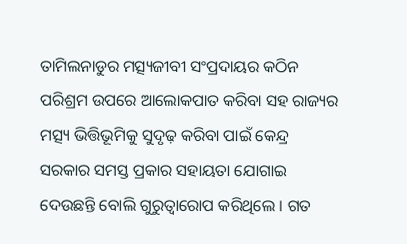ତାମିଲନାଡୁର ମତ୍ସ୍ୟଜୀବୀ ସଂପ୍ରଦାୟର କଠିନ ପରିଶ୍ରମ ଉପରେ ଆଲୋକପାତ କରିବା ସହ ରାଜ୍ୟର ମତ୍ସ୍ୟ ଭିତ୍ତିଭୂମିକୁ ସୁଦୃଢ଼ କରିବା ପାଇଁ କେନ୍ଦ୍ର ସରକାର ସମସ୍ତ ପ୍ରକାର ସହାୟତା ଯୋଗାଇ ଦେଉଛନ୍ତି ବୋଲି ଗୁରୁତ୍ୱାରୋପ କରିଥିଲେ । ଗତ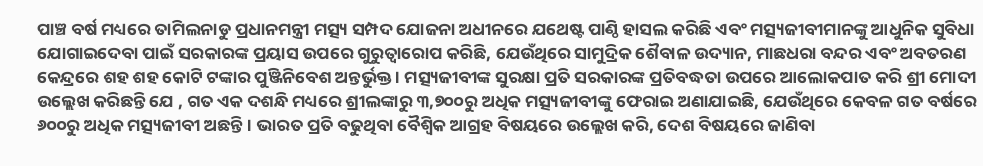ପାଞ୍ଚ ବର୍ଷ ମଧ୍ୟରେ ତାମିଲନାଡୁ ପ୍ରଧାନମନ୍ତ୍ରୀ ମତ୍ସ୍ୟ ସମ୍ପଦ ଯୋଜନା ଅଧୀନରେ ଯଥେଷ୍ଟ ପାଣ୍ଠି ହାସଲ କରିଛି ଏବଂ ମତ୍ସ୍ୟଜୀବୀମାନଙ୍କୁ ଆଧୁନିକ ସୁବିଧା ଯୋଗାଇଦେବା ପାଇଁ ସରକାରଙ୍କ ପ୍ରୟାସ ଉପରେ ଗୁରୁତ୍ୱାରୋପ କରିଛି, ଯେଉଁଥିରେ ସାମୁଦ୍ରିକ ଶୈବାଳ ଉଦ୍ୟାନ, ମାଛଧରା ବନ୍ଦର ଏବଂ ଅବତରଣ କେନ୍ଦ୍ରରେ ଶହ ଶହ କୋଟି ଟଙ୍କାର ପୁଞ୍ଜିନିବେଶ ଅନ୍ତର୍ଭୁକ୍ତ । ମତ୍ସ୍ୟଜୀବୀଙ୍କ ସୁରକ୍ଷା ପ୍ରତି ସରକାରଙ୍କ ପ୍ରତିବଦ୍ଧତା ଉପରେ ଆଲୋକପାତ କରି ଶ୍ରୀ ମୋଦୀ ଉଲ୍ଲେଖ କରିଛନ୍ତି ଯେ , ଗତ ଏକ ଦଶନ୍ଧି ମଧ୍ୟରେ ଶ୍ରୀଲଙ୍କାରୁ ୩,୭୦୦ରୁ ଅଧିକ ମତ୍ସ୍ୟଜୀବୀଙ୍କୁ ଫେରାଇ ଅଣାଯାଇଛି, ଯେଉଁଥିରେ କେବଳ ଗତ ବର୍ଷରେ ୬୦୦ରୁ ଅଧିକ ମତ୍ସ୍ୟଜୀବୀ ଅଛନ୍ତି । ଭାରତ ପ୍ରତି ବଢୁଥିବା ବୈଶ୍ୱିକ ଆଗ୍ରହ ବିଷୟରେ ଉଲ୍ଲେଖ କରି, ଦେଶ ବିଷୟରେ ଜାଣିବା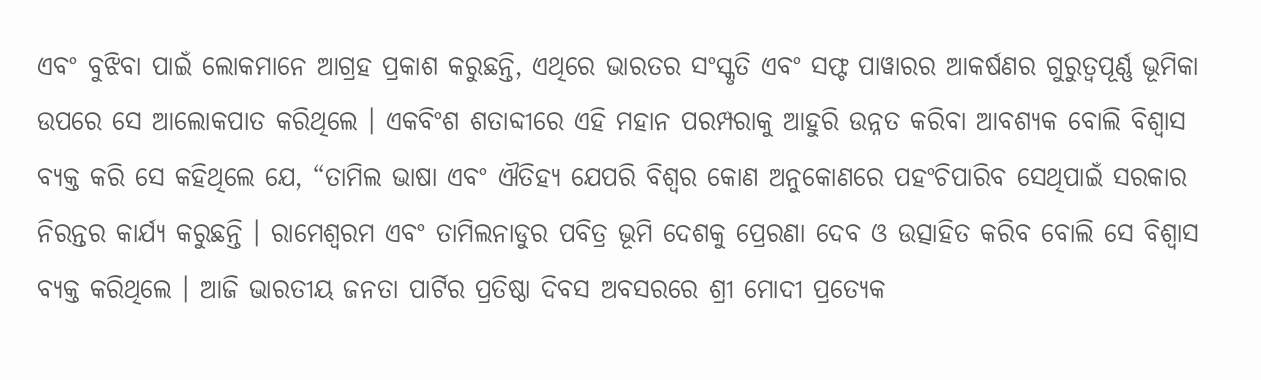ଏବଂ ବୁଝିବା ପାଇଁ ଲୋକମାନେ ଆଗ୍ରହ ପ୍ରକାଶ କରୁଛନ୍ତି, ଏଥିରେ ଭାରତର ସଂସ୍କୃତି ଏବଂ ସଫ୍ଟ ପାୱାରର ଆକର୍ଷଣର ଗୁରୁତ୍ୱପୂର୍ଣ୍ଣ ଭୂମିକା ଉପରେ ସେ ଆଲୋକପାତ କରିଥିଲେ । ଏକବିଂଶ ଶତାବ୍ଦୀରେ ଏହି ମହାନ ପରମ୍ପରାକୁ ଆହୁରି ଉନ୍ନତ କରିବା ଆବଶ୍ୟକ ବୋଲି ବିଶ୍ୱାସ ବ୍ୟକ୍ତ କରି ସେ କହିଥିଲେ ଯେ, “ତାମିଲ ଭାଷା ଏବଂ ଐତିହ୍ୟ ଯେପରି ବିଶ୍ୱର କୋଣ ଅନୁକୋଣରେ ପହଂଚିପାରିବ ସେଥିପାଇଁ ସରକାର ନିରନ୍ତର କାର୍ଯ୍ୟ କରୁଛନ୍ତି । ରାମେଶ୍ୱରମ ଏବଂ ତାମିଲନାଡୁର ପବିତ୍ର ଭୂମି ଦେଶକୁ ପ୍ରେରଣା ଦେବ ଓ ଉତ୍ସାହିତ କରିବ ବୋଲି ସେ ବିଶ୍ୱାସ ବ୍ୟକ୍ତ କରିଥିଲେ । ଆଜି ଭାରତୀୟ ଜନତା ପାର୍ଟିର ପ୍ରତିଷ୍ଠା ଦିବସ ଅବସରରେ ଶ୍ରୀ ମୋଦୀ ପ୍ରତ୍ୟେକ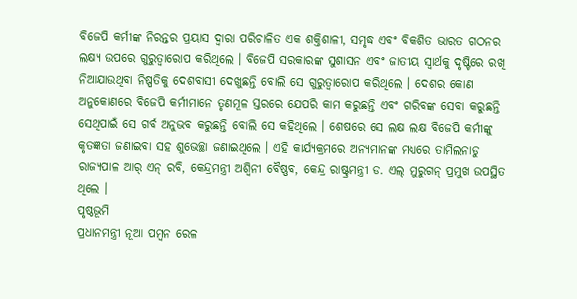ବିଜେପି କର୍ମୀଙ୍କ ନିରନ୍ତର ପ୍ରୟାସ ଦ୍ୱାରା ପରିଚାଳିତ ଏକ ଶକ୍ତିଶାଳୀ, ସମୃଦ୍ଧ ଏବଂ ବିକଶିତ ଭାରତ ଗଠନର ଲକ୍ଷ୍ୟ ଉପରେ ଗୁରୁତ୍ୱାରୋପ କରିଥିଲେ । ବିଜେପି ସରକାରଙ୍କ ସୁଶାସନ ଏବଂ ଜାତୀୟ ସ୍ୱାର୍ଥକୁ ଦୃଷ୍ଟିରେ ରଖି ନିଆଯାଉଥିବା ନିଷ୍ପତିକୁ ଦେଶବାସୀ ଦେଖୁଛନ୍ତି ବୋଲି ସେ ଗୁରୁତ୍ୱାରୋପ କରିଥିଲେ । ଦେଶର କୋଣ ଅନୁକୋଣରେ ବିଜେପି କର୍ମୀମାନେ ତୃଣମୂଳ ସ୍ତରରେ ଯେପରି କାମ କରୁଛନ୍ତି ଏବଂ ଗରିବଙ୍କ ସେବା କରୁଛନ୍ତି ସେଥିପାଇଁ ସେ ଗର୍ବ ଅନୁଭବ କରୁଛନ୍ତି ବୋଲି ସେ କହିଥିଲେ । ଶେଷରେ ସେ ଲକ୍ଷ ଲକ୍ଷ ବିଜେପି କର୍ମୀଙ୍କୁ କୃତଜ୍ଞତା ଜଣାଇବା ସହ ଶୁଭେଚ୍ଛା ଜଣାଇଥିଲେ । ଏହି କାର୍ଯ୍ୟକ୍ରମରେ ଅନ୍ୟମାନଙ୍କ ମଧ୍ୟରେ ତାମିଲନାଡୁ ରାଜ୍ୟପାଳ ଆର୍‌ ଏନ୍‌ ରବି, କେନ୍ଦ୍ରମନ୍ତ୍ରୀ ଅଶ୍ୱିନୀ ବୈଷ୍ଣବ, କେନ୍ଦ୍ର ରାଷ୍ଟ୍ରମନ୍ତ୍ରୀ ଡ. ଏଲ୍ ମୁରୁଗନ୍ ପ୍ରମୁଖ ଉପସ୍ଥିତ ଥିଲେ ।
ପୃଷ୍ଠଭୂମି
ପ୍ରଧାନମନ୍ତ୍ରୀ ନୂଆ ପମ୍ବନ ରେଳ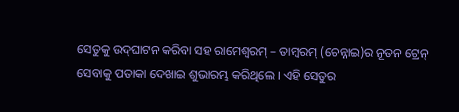ସେତୁକୁ ଉଦ୍‌ଘାଟନ କରିବା ସହ ରାମେଶ୍ୱରମ୍ – ତାମ୍ବରମ୍ (ଚେନ୍ନାଇ)ର ନୂତନ ଟ୍ରେନ୍ ସେବାକୁ ପତାକା ଦେଖାଇ ଶୁଭାରମ୍ଭ କରିଥିଲେ । ଏହି ସେତୁର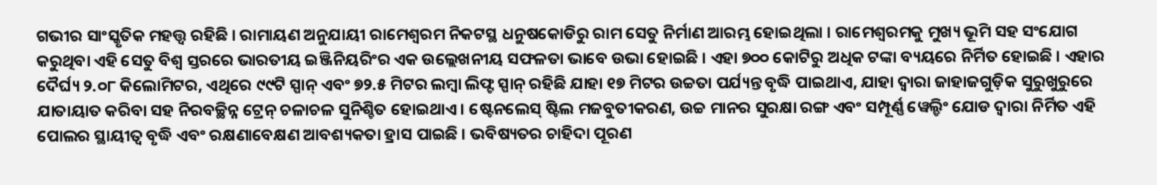ଗଭୀର ସାଂସ୍କୃତିକ ମହତ୍ତ୍ୱ ରହିଛି । ରାମାୟଣ ଅନୁଯାୟୀ ରାମେଶ୍ୱରମ ନିକଟସ୍ଥ ଧନୁଷକୋଡିରୁ ରାମ ସେତୁ ନିର୍ମାଣ ଆରମ୍ଭ ହୋଇଥିଲା । ରାମେଶ୍ୱରମକୁ ମୁଖ୍ୟ ଭୂମି ସହ ସଂଯୋଗ କରୁଥିବା ଏହି ସେତୁ ବିଶ୍ୱ ସ୍ତରରେ ଭାରତୀୟ ଇଞ୍ଜିନିୟରିଂର ଏକ ଉଲ୍ଲେଖନୀୟ ସଫଳତା ଭାବେ ଉଭା ହୋଇଛି । ଏହା ୭୦୦ କୋଟିରୁ ଅଧିକ ଟଙ୍କା ବ୍ୟୟରେ ନିର୍ମିତ ହୋଇଛି । ଏହାର ଦୈର୍ଘ୍ୟ ୨.୦୮ କିଲୋମିଟର, ଏଥିରେ ୯୯ଟି ସ୍ପାନ୍ ଏବଂ ୭୨.୫ ମିଟର ଲମ୍ବା ଲିଫ୍ଟ ସ୍ପାନ୍ ରହିଛି ଯାହା ୧୭ ମିଟର ଉଚ୍ଚତା ପର୍ଯ୍ୟନ୍ତ ବୃଦ୍ଧି ପାଇଥାଏ, ଯାହା ଦ୍ୱାରା ଜାହାଜଗୁଡ଼ିକ ସୁରୁଖୁରୁରେ ଯାତାୟାତ କରିବା ସହ ନିରବଚ୍ଛିନ୍ନ ଟ୍ରେନ୍ ଚଳାଚଳ ସୁନିଶ୍ଚିତ ହୋଇଥାଏ । ଷ୍ଟେନଲେସ୍ ଷ୍ଟିଲ ମଜବୁତୀକରଣ, ଉଚ୍ଚ ମାନର ସୁରକ୍ଷା ରଙ୍ଗ ଏବଂ ସମ୍ପୂର୍ଣ୍ଣ ୱେଲ୍ଡିଂ ଯୋଡ ଦ୍ଵାରା ନିର୍ମିତ ଏହି ପୋଲର ସ୍ଥାୟୀତ୍ୱ ବୃଦ୍ଧି ଏବଂ ରକ୍ଷଣାବେକ୍ଷଣ ଆବଶ୍ୟକତା ହ୍ରାସ ପାଇଛି । ଭବିଷ୍ୟତର ଚାହିଦା ପୂରଣ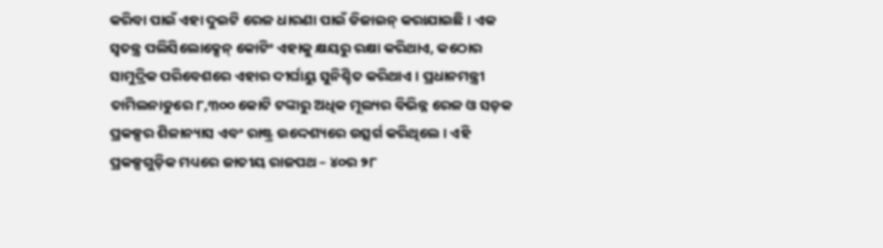କରିବା ପାଇଁ ଏହା ଦୁଇଟି ରେଳ ଧାରଣା ପାଇଁ ଡିଜାଇନ୍ କରାଯାଇଛି । ଏକ ସ୍ୱତନ୍ତ୍ର ପଲିସିଲୋକ୍ସେନ୍ କୋଟିଂ ଏହାକୁ କ୍ଷୟରୁ ରକ୍ଷା କରିଥାଏ, କଠୋର ସାମୁଦ୍ରିକ ପରିବେଶରେ ଏହାର ଦୀର୍ଘାୟୁ ସୁନିଶ୍ଚିତ କରିଥାଏ । ପ୍ରଧାନମନ୍ତ୍ରୀ ତାମିଲନାଡୁରେ ୮,୩୦୦ କୋଟି ଟଙ୍କାରୁ ଅଧିକ ମୂଲ୍ୟର ବିଭିନ୍ନ ରେଳ ଓ ସଡ଼କ ପ୍ରକଳ୍ପର ଶିଳାନ୍ୟାସ ଏବଂ ରାଷ୍ଟ୍ର ଉଦ୍ଦେଶ୍ୟରେ ଉତ୍ସର୍ଗ କରିଥିଲେ । ଏହି ପ୍ରକଳ୍ପଗୁଡ଼ିକ ମଧ୍ୟରେ ଜାତୀୟ ରାଜପଥ – ୪୦ର ୨୮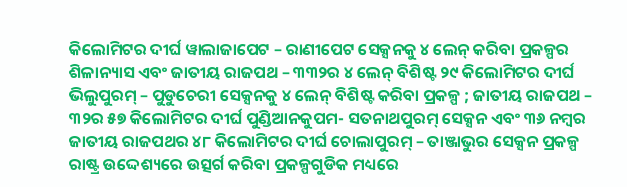କିଲୋମିଟର ଦୀର୍ଘ ୱାଲାଜାପେଟ – ରାଣୀପେଟ ସେକ୍ସନକୁ ୪ ଲେନ୍ କରିବା ପ୍ରକଳ୍ପର ଶିଳାନ୍ୟାସ ଏବଂ ଜାତୀୟ ରାଜପଥ – ୩୩୨ର ୪ ଲେନ୍ ବିଶିଷ୍ଟ ୨୯ କିଲୋମିଟର ଦୀର୍ଘ ଭିଲୁପୁରମ୍ – ପୁଡୁଚେରୀ ସେକ୍ସନକୁ ୪ ଲେନ୍ ବିଶିଷ୍ଟ କରିବା ପ୍ରକଳ୍ପ ; ଜାତୀୟ ରାଜପଥ – ୩୨ର ୫୭ କିଲୋମିଟର ଦୀର୍ଘ ପୁଣ୍ଡିଆନକୁପମ- ସତନାଥପୁରମ୍ ସେକ୍ସନ ଏବଂ ୩୬ ନମ୍ବର ଜାତୀୟ ରାଜପଥର ୪୮ କିଲୋମିଟର ଦୀର୍ଘ ଚୋଲାପୁରମ୍ – ତାଞ୍ଜାଭୁର ସେକ୍ସନ ପ୍ରକଳ୍ପ ରାଷ୍ଟ୍ର ଉଦ୍ଦେଶ୍ୟରେ ଉତ୍ସର୍ଗ କରିବା ପ୍ରକଳ୍ପଗୁଡିକ ମଧ୍ୟରେ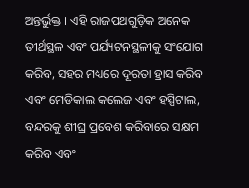ଅନ୍ତର୍ଭୁକ୍ତ । ଏହି ରାଜପଥଗୁଡ଼ିକ ଅନେକ ତୀର୍ଥସ୍ଥଳ ଏବଂ ପର୍ଯ୍ୟଟନସ୍ଥଳୀକୁ ସଂଯୋଗ କରିବ, ସହର ମଧ୍ୟରେ ଦୂରତା ହ୍ରାସ କରିବ ଏବଂ ମେଡିକାଲ କଲେଜ ଏବଂ ହସ୍ପିଟାଲ, ବନ୍ଦରକୁ ଶୀଘ୍ର ପ୍ରବେଶ କରିବାରେ ସକ୍ଷମ କରିବ ଏବଂ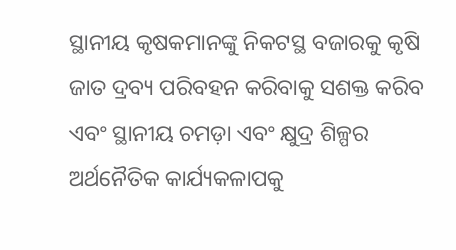ସ୍ଥାନୀୟ କୃଷକମାନଙ୍କୁ ନିକଟସ୍ଥ ବଜାରକୁ କୃଷି ଜାତ ଦ୍ରବ୍ୟ ପରିବହନ କରିବାକୁ ସଶକ୍ତ କରିବ ଏବଂ ସ୍ଥାନୀୟ ଚମଡ଼ା ଏବଂ କ୍ଷୁଦ୍ର ଶିଳ୍ପର ଅର୍ଥନୈତିକ କାର୍ଯ୍ୟକଳାପକୁ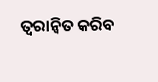ତ୍ୱରାନ୍ୱିତ କରିବ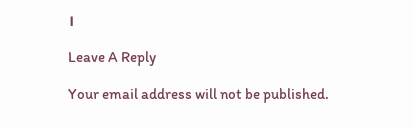।

Leave A Reply

Your email address will not be published.